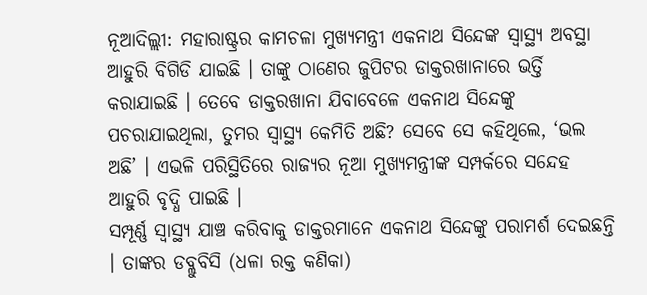ନୂଆଦିଲ୍ଲୀ: ମହାରାଷ୍ଟ୍ରର କାମଚଳା ମୁଖ୍ୟମନ୍ତ୍ରୀ ଏକନାଥ ସିନ୍ଦେଙ୍କ ସ୍ୱାସ୍ଥ୍ୟ ଅବସ୍ଥା ଆହୁରି ବିଗିଡି ଯାଇଛି । ତାଙ୍କୁ ଠାଣେର ଜୁପିଟର ଡାକ୍ତରଖାନାରେ ଭର୍ତ୍ତି କରାଯାଇଛି । ତେବେ ଡାକ୍ତରଖାନା ଯିବାବେଳେ ଏକନାଥ ସିନ୍ଦେଙ୍କୁ ପଚରାଯାଇଥିଲା, ତୁମର ସ୍ୱାସ୍ଥ୍ୟ କେମିତି ଅଛି? ସେବେ ସେ କହିଥିଲେ, ‘ଭଲ ଅଛି’ । ଏଭଳି ପରିସ୍ଥିତିରେ ରାଜ୍ୟର ନୂଆ ମୁଖ୍ୟମନ୍ତ୍ରୀଙ୍କ ସମ୍ପର୍କରେ ସନ୍ଦେହ ଆହୁରି ବୃଦ୍ଧି ପାଇଛି ।
ସମ୍ପୂର୍ଣ୍ଣ ସ୍ୱାସ୍ଥ୍ୟ ଯାଞ୍ଚ କରିବାକୁ ଡାକ୍ତରମାନେ ଏକନାଥ ସିନ୍ଦେଙ୍କୁ ପରାମର୍ଶ ଦେଇଛନ୍ତି । ତାଙ୍କର ଡବ୍ଲୁବିସି (ଧଳା ରକ୍ତ କଣିକା)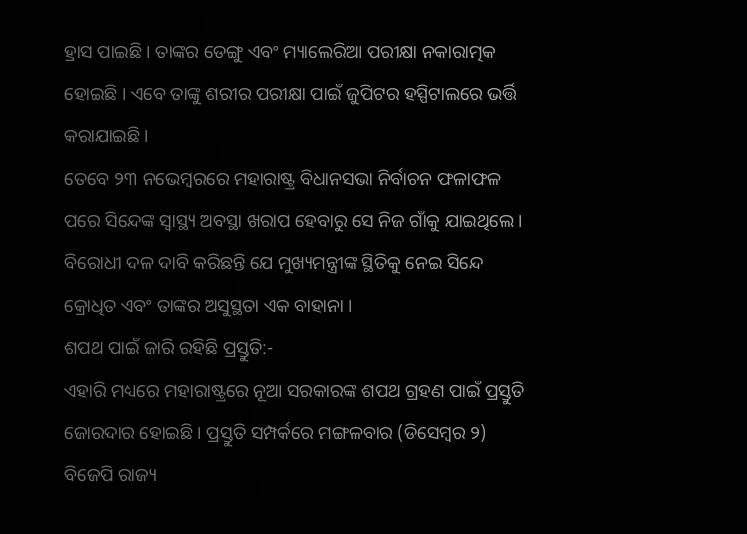ହ୍ରାସ ପାଇଛି । ତାଙ୍କର ଡେଙ୍ଗୁ ଏବଂ ମ୍ୟାଲେରିଆ ପରୀକ୍ଷା ନକାରାତ୍ମକ ହୋଇଛି । ଏବେ ତାଙ୍କୁ ଶରୀର ପରୀକ୍ଷା ପାଇଁ ଜୁପିଟର ହସ୍ପିଟାଲରେ ଭର୍ତ୍ତି କରାଯାଇଛି ।
ତେବେ ୨୩ ନଭେମ୍ବରରେ ମହାରାଷ୍ଟ୍ର ବିଧାନସଭା ନିର୍ବାଚନ ଫଳାଫଳ ପରେ ସିନ୍ଦେଙ୍କ ସ୍ୱାସ୍ଥ୍ୟ ଅବସ୍ଥା ଖରାପ ହେବାରୁ ସେ ନିଜ ଗାଁକୁ ଯାଇଥିଲେ । ବିରୋଧୀ ଦଳ ଦାବି କରିଛନ୍ତି ଯେ ମୁଖ୍ୟମନ୍ତ୍ରୀଙ୍କ ସ୍ଥିତିକୁ ନେଇ ସିନ୍ଦେ କ୍ରୋଧିତ ଏବଂ ତାଙ୍କର ଅସୁସ୍ଥତା ଏକ ବାହାନା ।
ଶପଥ ପାଇଁ ଜାରି ରହିଛି ପ୍ରସ୍ତୁତି:-
ଏହାରି ମଧ୍ୟରେ ମହାରାଷ୍ଟ୍ରରେ ନୂଆ ସରକାରଙ୍କ ଶପଥ ଗ୍ରହଣ ପାଇଁ ପ୍ରସ୍ତୁତି ଜୋରଦାର ହୋଇଛି । ପ୍ରସ୍ତୁତି ସମ୍ପର୍କରେ ମଙ୍ଗଳବାର (ଡିସେମ୍ବର ୨) ବିଜେପି ରାଜ୍ୟ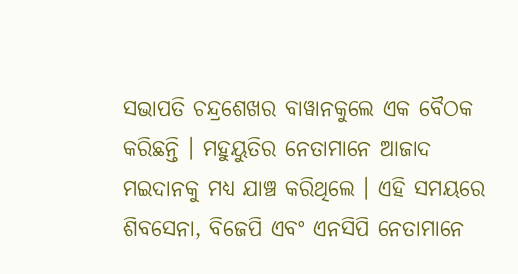ସଭାପତି ଚନ୍ଦ୍ରଶେଖର ବାୱାନକୁଲେ ଏକ ବୈଠକ କରିଛନ୍ତି । ମହୁୟୁତିର ନେତାମାନେ ଆଜାଦ ମଇଦାନକୁ ମଧ୍ୟ ଯାଞ୍ଚ କରିଥିଲେ । ଏହି ସମୟରେ ଶିବସେନା, ବିଜେପି ଏବଂ ଏନସିପି ନେତାମାନେ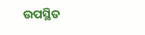ଉପସ୍ଥିତ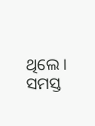ଥିଲେ । ସମସ୍ତ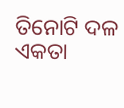ତିନୋଟି ଦଳ ଏକତା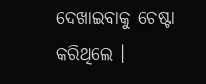ଦେଖାଇବାକୁ ଚେଷ୍ଟା କରିଥିଲେ ।